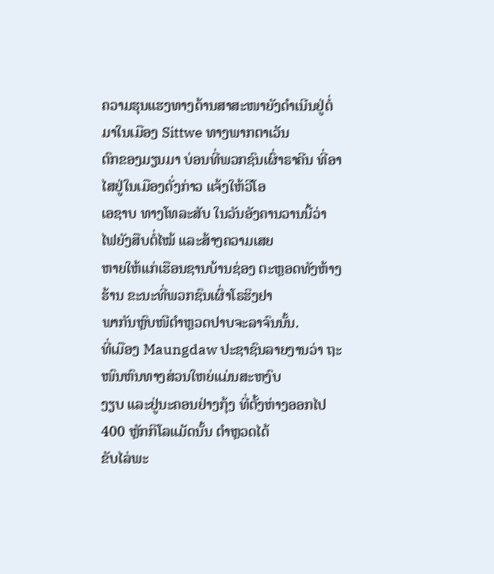ຄວາມຮຸນແຮງທາງດ້ານສາສະໜາຍັງດຳເນີນຢູ່ຕໍ່ມາໃນເມືອງ Sittwe ທາງພາກຕາເວັນ
ຕົກຂອງມຽນມາ ບ່ອນທີ່ພວກຊົນເຜົ່າຣາຄີນ ທີ່ອາໄສຢູ່ໃນເມືອງດັ່ງກ່າວ ແຈ້ງໃຫ້ວີໂອ
ເອຊາບ ທາງໂທລະສັບ ໃນວັນອັງຄານວານນີ້ວ່າ ໄຟຍັງສືບຕໍ່ໄໝ້ ແລະສ້າງຄວາມເສຍ
ຫາຍໃຫ້ແກ່ເຮືອນຊານບ້ານຊ່ອງ ຕະຫຼອດທັງຫ້າງຮ້ານ ຂະນະທີ່ພວກຊົນເຜົ່າໂຣຮິງຢາ
ພາກັນຫຼົບໜີຕຳຫຼວດປາບຈະລາຈົນນັ້ນ.
ທີ່ເມືອງ Maungdaw ປະຊາຊົນລາຍງານວ່າ ຖະໜົນຫົນທາງສ່ວນໃຫຍ່ແມ່ນສະຫງົບ
ງຽບ ແລະຢູ່ນະຄອນຢ່າງກຸ້ງ ທີ່ຕັ້ງຫ່າງອອກໄປ 400 ຫຼັກກິໂລແມັດນັ້ນ ຕຳຫຼວດໄດ້
ຂັບໄລ່ພະ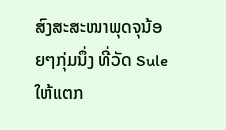ສົງສະສະໜາພຸດຈຸນ້ອຍໆກຸ່ມນຶ່ງ ທີ່ວັດ Sule ໃຫ້ແຕກ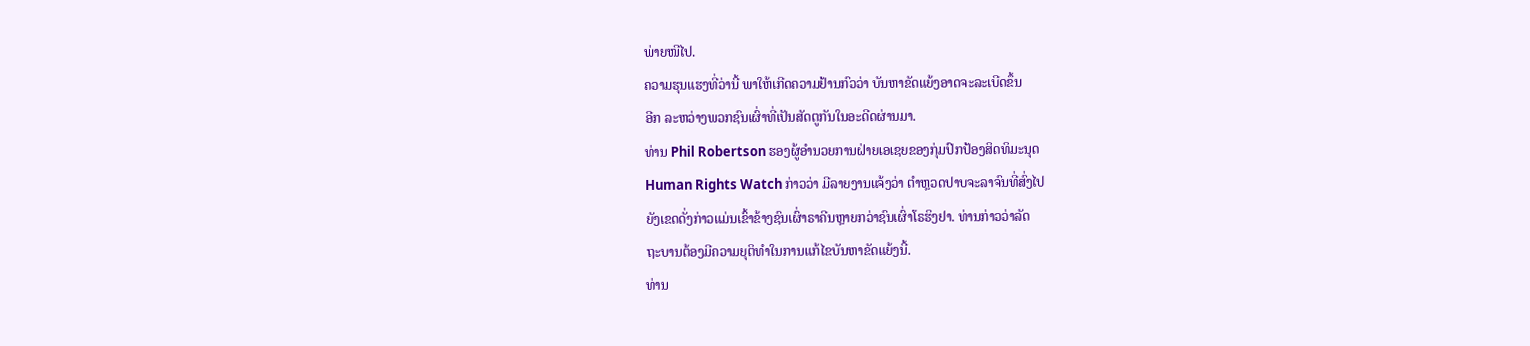ພ່າຍໜີໄປ.
ຄວາມຮຸນແຮງທີ່ວ່ານີ້ ພາໃຫ້ເກີດຄວາມຢ້ານກົວວ່າ ບັນຫາຂັດແຍ້ງອາດຈະລະເບີດຂຶ້ນ
ອີກ ລະຫວ່າງພວກຊົນເຜົ່າທີ່ເປັນສັດຕູກັນໃນອະດີດຜ່ານມາ.
ທ່ານ Phil Robertson ຮອງຜູ້ອຳນວຍການຝ່າຍເອເຊຍຂອງກຸ່ມປົກປ້ອງສິດທິມະນຸດ
Human Rights Watch ກ່າວວ່າ ມີລາຍງານແຈ້ງວ່າ ຕຳຫຼວດປາບຈະລາຈົນທີ່ສົ່ງໄປ
ຍັງເຂດດັ່ງກ່າວແມ່ນເຂົ້າຂ້າງຊົນເຜົ່າຣາຄີນຫຼາຍກວ່າຊົນເຜົ່າໂຣຮິງຢາ. ທ່ານກ່າວວ່າລັດ
ຖະບານຕ້ອງມີຄວາມຍຸຕິທຳໃນການແກ້ໄຂບັນຫາຂັດແຍ້ງນີ້.
ທ່ານ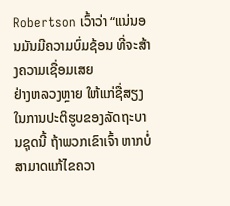Robertson ເວົ້າວ່າ “ແນ່ນອນມັນມີຄວາມບົ່ມຊ້ອນ ທີ່ຈະສ້າງຄວາມເຊື່ອມເສຍ
ຢ່າງຫລວງຫຼາຍ ໃຫ້ແກ່ຊື່ສຽງໃນການປະຕິຮູບຂອງລັດຖະບານຊຸດນີ້ ຖ້າພວກເຂົາເຈົ້າ ຫາກບໍ່ສາມາດແກ້ໄຂຄວາ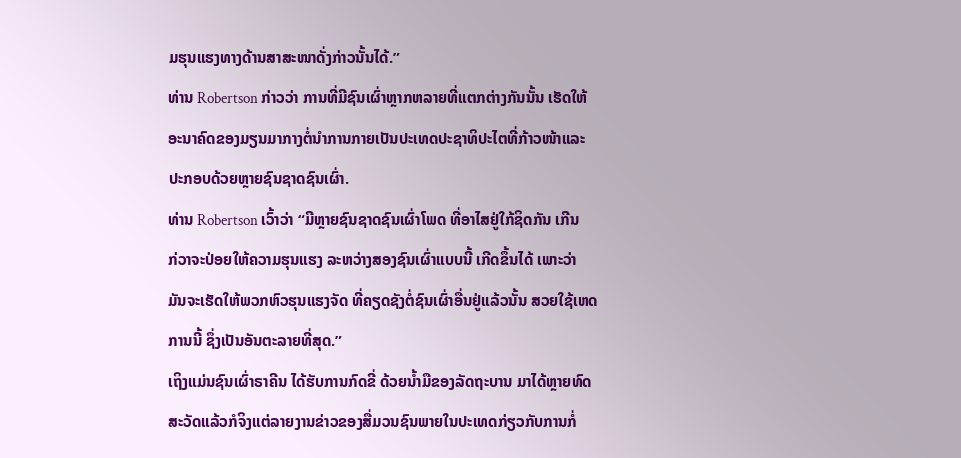ມຮຸນແຮງທາງດ້ານສາສະໜາດັ່ງກ່າວນັ້ນໄດ້.”
ທ່ານ Robertson ກ່າວວ່າ ການທີ່ມີຊົນເຜົ່າຫຼາກຫລາຍທີ່ແຕກຕ່າງກັນນັ້ນ ເຮັດໃຫ້
ອະນາຄົດຂອງມຽນມາກາງຕໍ່ນຳການກາຍເປັນປະເທດປະຊາທິປະໄຕທີ່ກ້າວໜ້າແລະ
ປະກອບດ້ວຍຫຼາຍຊົນຊາດຊົນເຜົ່າ.
ທ່ານ Robertson ເວົ້າວ່າ “ມີຫຼາຍຊົນຊາດຊົນເຜົ່າໂພດ ທີ່ອາໄສຢູ່ໃກ້ຊິດກັນ ເກີນ
ກ່ວາຈະປ່ອຍໃຫ້ຄວາມຮຸນແຮງ ລະຫວ່າງສອງຊົນເຜົ່າແບບນີ້ ເກີດຂຶ້ນໄດ້ ເພາະວ່າ
ມັນຈະເຮັດໃຫ້ພວກຫົວຮຸນແຮງຈັດ ທີ່ຄຽດຊັງຕໍ່ຊົນເຜົ່າອື່ນຢູ່ແລ້ວນັ້ນ ສວຍໃຊ້ເຫດ
ການນີ້ ຊຶ່ງເປັນອັນຕະລາຍທີ່ສຸດ.”
ເຖິງແມ່ນຊົນເຜົ່າຣາຄີນ ໄດ້ຮັບການກົດຂີ່ ດ້ວຍນໍ້າມືຂອງລັດຖະບານ ມາໄດ້ຫຼາຍທົດ
ສະວັດແລ້ວກໍຈິງແຕ່ລາຍງານຂ່າວຂອງສື່ມວນຊົນພາຍໃນປະເທດກ່ຽວກັບການກໍ່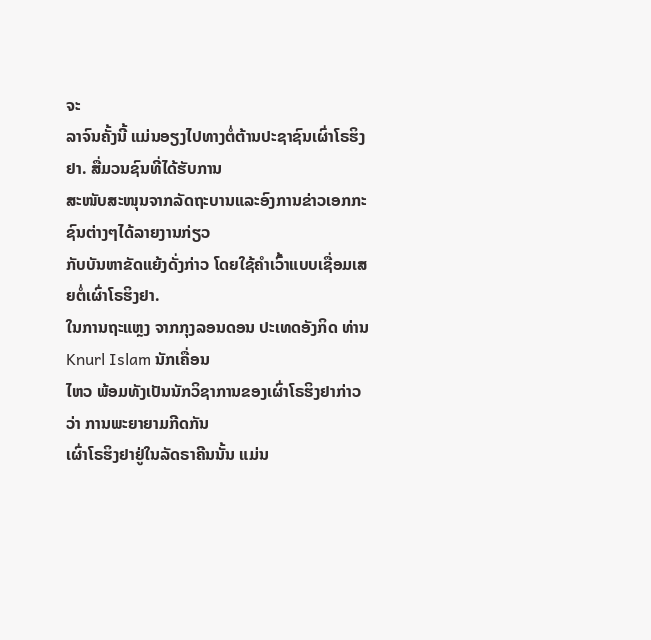ຈະ
ລາຈົນຄັ້ງນີ້ ແມ່ນອຽງໄປທາງຕໍ່ຕ້ານປະຊາຊົນເຜົ່າໂຣຮິງຢາ. ສື່ມວນຊົນທີ່ໄດ້ຮັບການ
ສະໜັບສະໜຸນຈາກລັດຖະບານແລະອົງການຂ່າວເອກກະຊົນຕ່າງໆໄດ້ລາຍງານກ່ຽວ
ກັບບັນຫາຂັດແຍ້ງດັ່ງກ່າວ ໂດຍໃຊ້ຄຳເວົ້າແບບເຊື່ອມເສຍຕໍ່ເຜົ່າໂຣຮິງຢາ.
ໃນການຖະແຫຼງ ຈາກກຸງລອນດອນ ປະເທດອັງກິດ ທ່ານ Knurl Islam ນັກເຄື່ອນ
ໄຫວ ພ້ອມທັງເປັນນັກວິຊາການຂອງເຜົ່າໂຣຮິງຢາກ່າວວ່າ ການພະຍາຍາມກີດກັນ
ເຜົ່າໂຣຮິງຢາຢູ່ໃນລັດຣາຄີນນັ້ນ ແມ່ນ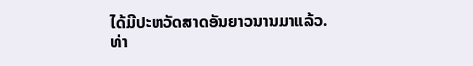ໄດ້ມີປະຫວັດສາດອັນຍາວນານມາແລ້ວ.
ທ່າ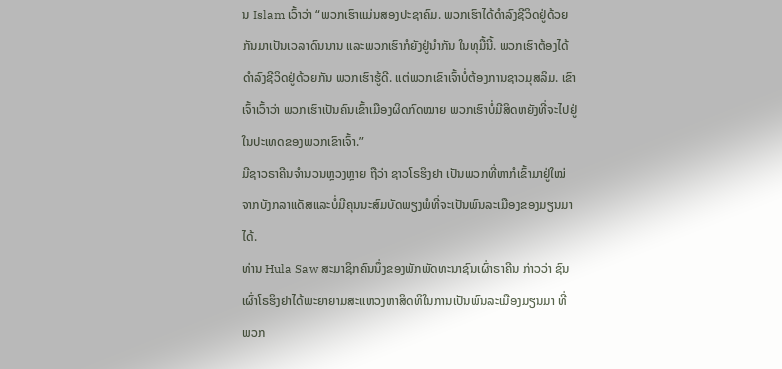ນ Islam ເວົ້າວ່າ “ພວກເຮົາແມ່ນສອງປະຊາຄົມ. ພວກເຮົາໄດ້ດຳລົງຊີວິດຢູ່ດ້ວຍ
ກັນມາເປັນເວລາດົນນານ ແລະພວກເຮົາກໍຍັງຢູ່ນຳກັນ ໃນທຸມື້ນີ້. ພວກເຮົາຕ້ອງໄດ້
ດຳລົງຊີວິດຢູ່ດ້ວຍກັນ ພວກເຮົາຮູ້ດີ. ແຕ່ພວກເຂົາເຈົ້າບໍ່ຕ້ອງການຊາວມຸສລິມ. ເຂົາ
ເຈົ້າເວົ້າວ່າ ພວກເຮົາເປັນຄົນເຂົ້າເມືອງຜິດກົດໝາຍ ພວກເຮົາບໍ່ມີສິດຫຍັງທີ່ຈະໄປຢູ່
ໃນປະເທດຂອງພວກເຂົາເຈົ້າ.”
ມີຊາວຣາຄີນຈຳນວນຫຼວງຫຼາຍ ຖືວ່າ ຊາວໂຣຮິງຢາ ເປັນພວກທີ່ຫາກໍເຂົ້າມາຢູ່ໃໝ່
ຈາກບັງກລາແດັສແລະບໍ່ມີຄຸນນະສົມບັດພຽງພໍທີ່ຈະເປັນພົນລະເມືອງຂອງມຽນມາ
ໄດ້.
ທ່ານ Hula Saw ສະມາຊິກຄົນນຶ່ງຂອງພັກພັດທະນາຊົນເຜົ່າຣາຄີນ ກ່າວວ່າ ຊົນ
ເຜົ່າໂຣຮິງຢາໄດ້ພະຍາຍາມສະແຫວງຫາສິດທິໃນການເປັນພົນລະເມືອງມຽນມາ ທີ່
ພວກ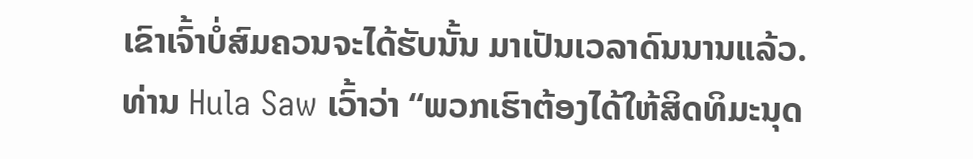ເຂົາເຈົ້າບໍ່ສົມຄວນຈະໄດ້ຮັບນັ້ນ ມາເປັນເວລາດົນນານແລ້ວ.
ທ່ານ Hula Saw ເວົ້າວ່າ “ພວກເຮົາຕ້ອງໄດ້ໃຫ້ສິດທິມະນຸດ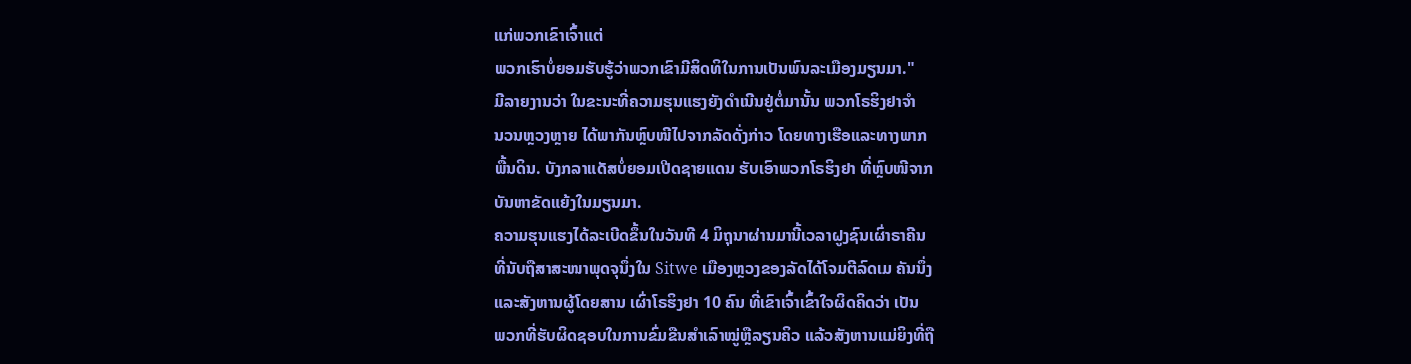ແກ່ພວກເຂົາເຈົ້າແຕ່
ພວກເຮົາບໍ່ຍອມຮັບຮູ້ວ່າພວກເຂົາມີສິດທິໃນການເປັນພົນລະເມືອງມຽນມາ."
ມີລາຍງານວ່າ ໃນຂະນະທີ່ຄວາມຮຸນແຮງຍັງດຳເນີນຢູ່ຕໍ່ມານັ້ນ ພວກໂຣຮິງຢາຈໍາ
ນວນຫຼວງຫຼາຍ ໄດ້ພາກັນຫຼົບໜີໄປຈາກລັດດັ່ງກ່າວ ໂດຍທາງເຮືອແລະທາງພາກ
ພື້ນດິນ. ບັງກລາແດັສບໍ່ຍອມເປີດຊາຍແດນ ຮັບເອົາພວກໂຣຮິງຢາ ທີ່ຫຼົບໜີຈາກ
ບັນຫາຂັດແຍ້ງໃນມຽນມາ.
ຄວາມຮຸນແຮງໄດ້ລະເບີດຂຶ້ນໃນວັນທີ 4 ມິຖຸນາຜ່ານມານີ້ເວລາຝູງຊົນເຜົ່າຣາຄີນ
ທີ່ນັບຖືສາສະໜາພຸດຈຸນຶ່ງໃນ Sitwe ເມືອງຫຼວງຂອງລັດໄດ້ໂຈມຕີລົດເມ ຄັນນຶ່ງ
ແລະສັງຫານຜູ້ໂດຍສານ ເຜົ່າໂຣຮິງຢາ 10 ຄົນ ທີ່ເຂົາເຈົ້າເຂົ້າໃຈຜິດຄິດວ່າ ເປັນ
ພວກທີ່ຮັບຜິດຊອບໃນການຂົ່ມຂືນສຳເລົາໝູ່ຫຼືລຽນຄິວ ແລ້ວສັງຫານແມ່ຍິງທີ່ຖື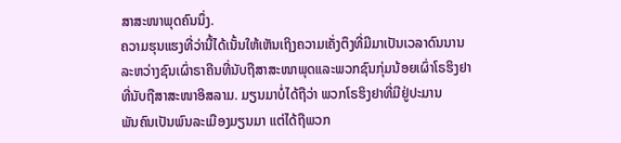ສາສະໜາພຸດຄົນນຶ່ງ.
ຄວາມຮຸນແຮງທີ່ວ່ານີ້ໄດ້ເນັ້ນໃຫ້ເຫັນເຖິງຄວາມເຄັ່ງຕຶງທີ່ມີມາເປັນເວລາດົນນານ
ລະຫວ່າງຊົນເຜົ່າຣາຄີນທີ່ນັບຖືສາສະໜາພຸດແລະພວກຊົນກຸ່ມນ້ອຍເຜົ່າໂຣຮິງຢາ
ທີ່ນັບຖືສາສະໜາອິສລາມ. ມຽນມາບໍ່ໄດ້ຖືວ່າ ພວກໂຣຮິງຢາທີ່ມີຢູ່ປະມານ
ພັນຄົນເປັນພົນລະເມືອງມຽນມາ ແຕ່ໄດ້ຖືພວກ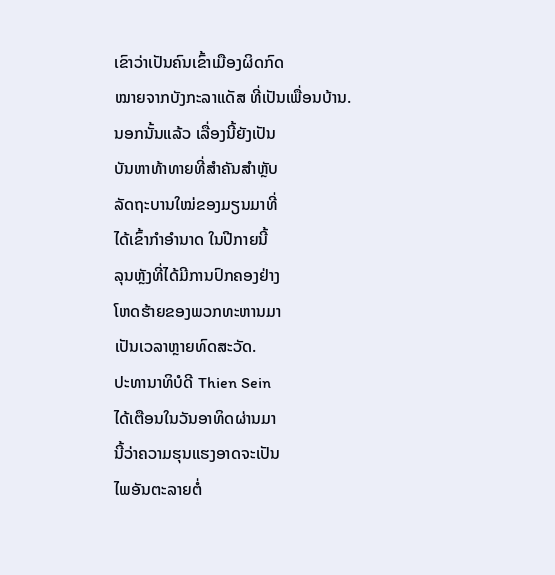ເຂົາວ່າເປັນຄົນເຂົ້າເມືອງຜິດກົດ
ໝາຍຈາກບັງກະລາແດັສ ທີ່ເປັນເພື່ອນບ້ານ.
ນອກນັ້ນແລ້ວ ເລື່ອງນີ້ຍັງເປັນ
ບັນຫາທ້າທາຍທີ່ສຳຄັນສຳຫຼັບ
ລັດຖະບານໃໝ່ຂອງມຽນມາທີ່
ໄດ້ເຂົ້າກຳອຳນາດ ໃນປີກາຍນີ້
ລຸນຫຼັງທີ່ໄດ້ມີການປົກຄອງຢ່າງ
ໂຫດຮ້າຍຂອງພວກທະຫານມາ
ເປັນເວລາຫຼາຍທົດສະວັດ.
ປະທານາທິບໍດີ Thien Sein
ໄດ້ເຕືອນໃນວັນອາທິດຜ່ານມາ
ນີ້ວ່າຄວາມຮຸນແຮງອາດຈະເປັນ
ໄພອັນຕະລາຍຕໍ່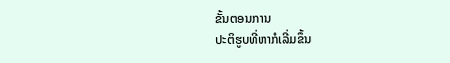ຂັ້ນຕອນການ
ປະຕິຮູບທີ່ຫາກໍເລີ່ມຂຶ້ນ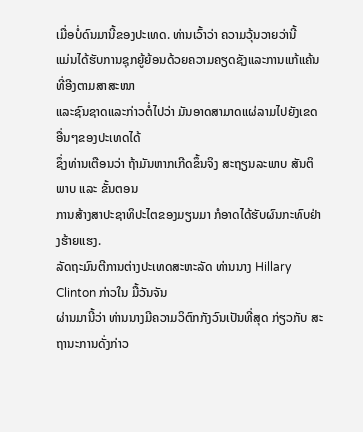ເມື່ອບໍ່ດົນມານີ້ຂອງປະເທດ. ທ່ານເວົ້າວ່າ ຄວາມວຸ້ນວາຍວ່ານີ້
ແມ່ນໄດ້ຮັບການຊຸກຍູ້ຍ້ອນດ້ວຍຄວາມຄຽດຊັງແລະການແກ້ແຄ້ນ ທີ່ອີງຕາມສາສະໜາ
ແລະຊົນຊາດແລະກ່າວຕໍ່ໄປວ່າ ມັນອາດສາມາດແຜ່ລາມໄປຍັງເຂດອື່ນໆຂອງປະເທດໄດ້
ຊຶ່ງທ່ານເຕືອນວ່າ ຖ້າມັນຫາກເກີດຂຶ້ນຈິງ ສະຖຽນລະພາບ ສັນຕິພາບ ແລະ ຂັ້ນຕອນ
ການສ້າງສາປະຊາທິປະໄຕຂອງມຽນມາ ກໍອາດໄດ້ຮັບຜົນກະທົບຢ່າງຮ້າຍແຮງ.
ລັດຖະມົນຕີການຕ່າງປະເທດສະຫະລັດ ທ່ານນາງ Hillary Clinton ກ່າວໃນ ມື້ວັນຈັນ
ຜ່ານມານີ້ວ່າ ທ່ານນາງມີຄວາມວິຕົກກັງວົນເປັນທີ່ສຸດ ກ່ຽວກັບ ສະຖານະການດັ່ງກ່າວ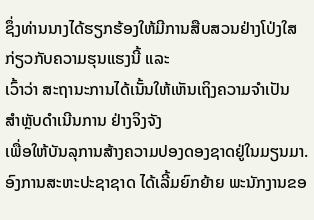ຊຶ່ງທ່ານນາງໄດ້ຮຽກຮ້ອງໃຫ້ມີການສືບສວນຢ່າງໂປ່ງໃສກ່ຽວກັບຄວາມຮຸນແຮງນີ້ ແລະ
ເວົ້າວ່າ ສະຖານະການໄດ້ເນັ້ນໃຫ້ເຫັນເຖິງຄວາມຈຳເປັນ ສຳຫຼັບດຳເນີນການ ຢ່າງຈິງຈັງ
ເພື່ອໃຫ້ບັນລຸການສ້າງຄວາມປອງດອງຊາດຢູ່ໃນມຽນມາ.
ອົງການສະຫະປະຊາຊາດ ໄດ້ເລີ້ມຍົກຍ້າຍ ພະນັກງານຂອ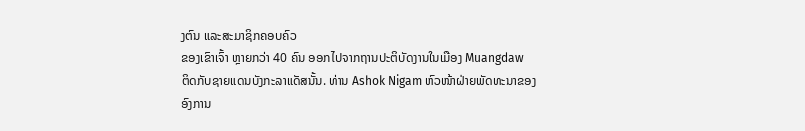ງຕົນ ແລະສະມາຊິກຄອບຄົວ
ຂອງເຂົາເຈົ້າ ຫຼາຍກວ່າ 40 ຄົນ ອອກໄປຈາກຖານປະຕິບັດງານໃນເມືອງ Muangdaw
ຕິດກັບຊາຍແດນບັງກະລາແດັສນັ້ນ. ທ່ານ Ashok Nigam ຫົວໜ້າຝ່າຍພັດທະນາຂອງ
ອົງການ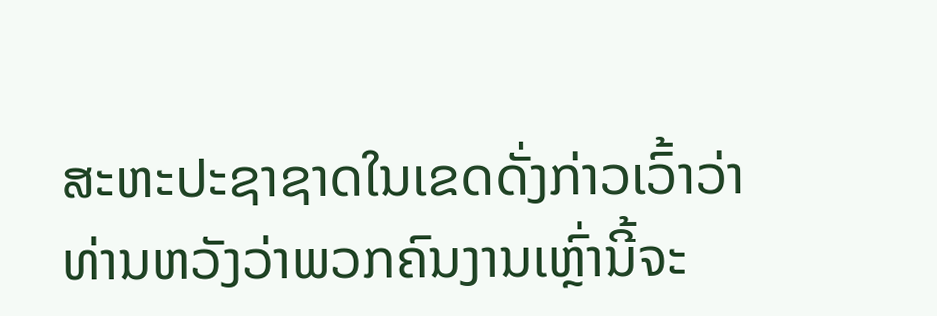ສະຫະປະຊາຊາດໃນເຂດດັ່ງກ່າວເວົ້າວ່າ ທ່ານຫວັງວ່າພວກຄົນງານເຫຼົ່ານີ້ຈະ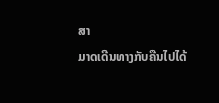ສາ
ມາດເດີນທາງກັບຄືນໄປໄດ້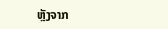ຫຼັງຈາກ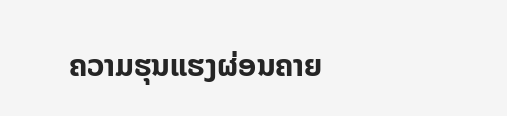ຄວາມຮຸນແຮງຜ່ອນຄາຍ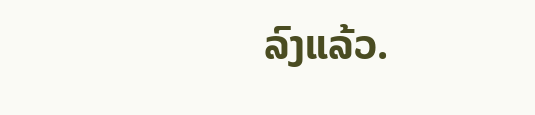ລົງແລ້ວ.